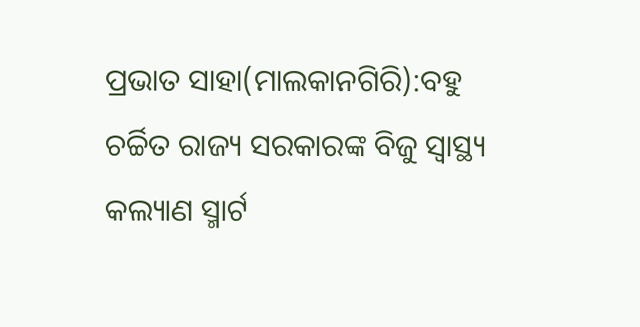ପ୍ରଭାତ ସାହା(ମାଲକାନଗିରି):ବହୁ ଚର୍ଚ୍ଚିତ ରାଜ୍ୟ ସରକାରଙ୍କ ବିଜୁ ସ୍ୱାସ୍ଥ୍ୟ କଲ୍ୟାଣ ସ୍ମାର୍ଟ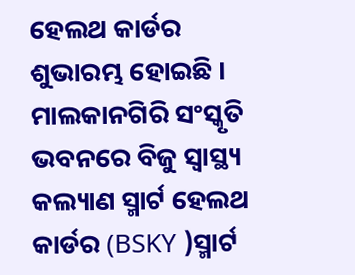ହେଲଥ କାର୍ଡର ଶୁଭାରମ୍ଭ ହୋଇଛି । ମାଲକାନଗିରି ସଂସ୍କୃତି ଭବନରେ ବିଜୁ ସ୍ୱାସ୍ଥ୍ୟ କଲ୍ୟାଣ ସ୍ମାର୍ଟ ହେଲଥ କାର୍ଡର (BSKY )ସ୍ମାର୍ଟ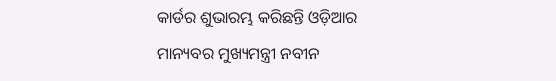କାର୍ଡର ଶୁଭାରମ୍ଭ କରିଛନ୍ତି ଓଡ଼ିଆର ମାନ୍ୟବର ମୁଖ୍ୟମନ୍ତ୍ରୀ ନବୀନ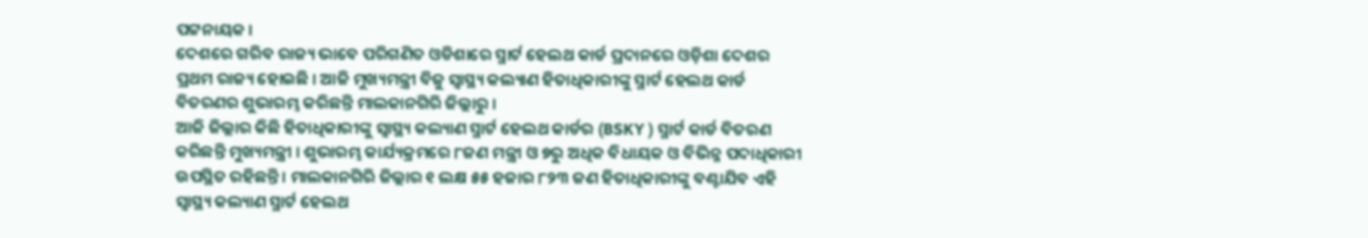ପଟ୍ଟନାୟକ ।
ଦେଶରେ ଗରିବ ରାଜ୍ୟ ଭାବେ ପରିଗଣିତ ଓଡିଶାରେ ସ୍ମାର୍ଟ ହେଲଥ କାର୍ଡ ପ୍ରଦାନରେ ଓଡ଼ିଶା ଦେଶର ପ୍ରଥମ ରାଜ୍ୟ ହୋଇଛି । ଆଜି ମୁଖ୍ୟମନ୍ତ୍ରୀ ବିଜୁ ସ୍ୱାସ୍ଥ୍ୟ କଲ୍ୟାଣ ହିତାଧିକାରୀଙ୍କୁ ସ୍ମାର୍ଟ ହେଲଥ କାର୍ଡ ବିତରଣର ଶୁଭାରମ୍ଭ କରିଛନ୍ତି ମାଲକାନଗିରି ଜିଲ୍ଲାରୁ ।
ଆଜି ଜିଲ୍ଲାର କିଛି ହିତାଧିକାରୀଙ୍କୁ ସ୍ୱାସ୍ଥ୍ୟ କଲ୍ୟାଣ ସ୍ମାର୍ଟ ହେଲଥ କାର୍ଡର (BSKY ) ସ୍ମାର୍ଟ କାର୍ଡ ବିତରଣ କରିଛନ୍ତି ମୁଖ୍ୟମନ୍ତ୍ରୀ । ଶୁଭାରମ୍ଭ କାର୍ଯ୍ୟକ୍ରମରେ ୮ଜଣ ମନ୍ତ୍ରୀ ଓ ୭ରୁ ଅଧିକ ବିଧାୟକ ଓ ବିଭିନ୍ନ ପଦାଧିକାରୀ ଉପସ୍ଥିତ ରହିଛନ୍ତି । ମାଲକାନଗିରି ଜିଲ୍ଲାର ୧ ଲକ୍ଷ ୫୫ ହଜାର ୮୨୩ ଜଣ ହିତାଧିକାରୀଙ୍କୁ ବଣ୍ଟାଯିବ ଏହି ସ୍ୱାସ୍ଥ୍ୟ କଲ୍ୟାଣ ସ୍ମାର୍ଟ ହେଲଥ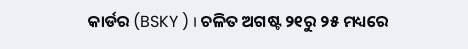କାର୍ଡର (BSKY ) । ଚଳିତ ଅଗଷ୍ଟ ୨୧ରୁ ୨୫ ମଧ୍ୟରେ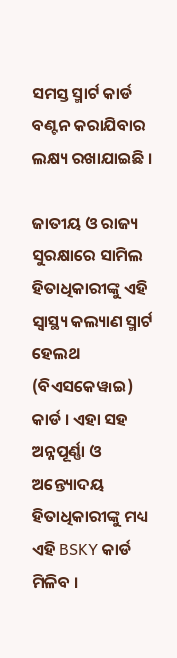ସମସ୍ତ ସ୍ମାର୍ଟ କାର୍ଡ ବଣ୍ଟନ କରାଯିବାର ଲକ୍ଷ୍ୟ ରଖାଯାଇଛି ।

ଜାତୀୟ ଓ ରାଜ୍ୟ ସୁରକ୍ଷାରେ ସାମିଲ ହିତାଧିକାରୀଙ୍କୁ ଏହି ସ୍ୱାସ୍ଥ୍ୟ କଲ୍ୟାଣ ସ୍ମାର୍ଟ ହେଲଥ (ବିଏସକେୱ୲ଇ) କାର୍ଡ । ଏହା ସହ ଅନ୍ନପୂର୍ଣ୍ଣା ଓ ଅନ୍ତ୍ୟୋଦୟ ହିତାଧିକାରୀଙ୍କୁ ମଧ୍ୟ ଏହି BSKY କାର୍ଡ ମିଳିବ ।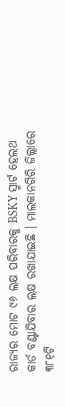ରାଜ୍ୟର ମୋଟ ୯୬ ଲକ୍ଷ ପରିବାରକୁ BSKY ସ୍ମାର୍ଟ ହେଲଥ କାର୍ଡ ବଣ୍ଟାଯିବାର ଲକ୍ଷ ରଖାଯାଇଛି । ମାଲକାନଗିରି ଜିଲ୍ଲାରେ ୩୮୧ଟି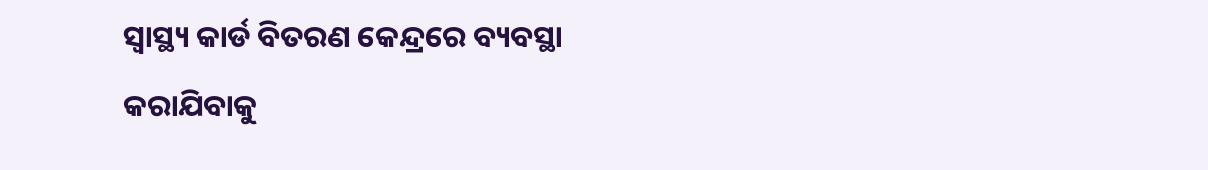ସ୍ବାସ୍ଥ୍ୟ କାର୍ଡ ବିତରଣ କେନ୍ଦ୍ରରେ ବ୍ୟବସ୍ଥା କରାଯିବାକୁ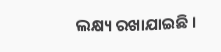ଲକ୍ଷ୍ୟ ରଖାଯାଇଛି ।